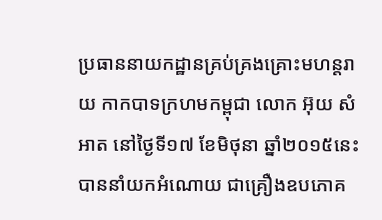ប្រធាននាយកដ្ឋានគ្រប់គ្រងគ្រោះមហន្តរាយ កាកបាទក្រហមកម្ពុជា លោក អ៊ុយ សំអាត នៅថ្ងៃទី១៧ ខែមិថុនា ឆ្នាំ២០១៥នេះបាននាំយកអំណោយ ជាគ្រឿងឧបភោគ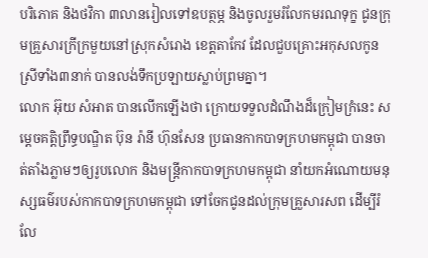បរិភោគ និងថវិកា ៣លានរៀលទៅឧបត្ថម្ភ និងចូលរួមរំលែកមរណទុក្ខ ជូនក្រុមគ្រួសារក្រីក្រមួយនៅស្រុកសំរោង ខេត្តតាកែវ ដែលជួបគ្រោះអកុសលកូនស្រីទាំង៣នាក់ បានលង់ទឹកប្រឡាយស្លាប់ព្រមគ្នា។
លោក អ៊ុយ សំអាត បានលើកឡើងថា ក្រោយទទួលដំណឹងដ៏ក្រៀមក្រំនេះ សម្តេចគត្តិព្រឹទ្ធបណ្ឌិត ប៊ុន រ៉ានី ហ៊ុនសែន ប្រធានកាកបាទក្រហមកម្ពុជា បានចាត់តាំងភ្លាមៗឲ្យរូបលោក និងមន្រ្តីកាកបាទក្រហមកម្ពុជា នាំយកអំណោយមនុស្សធម៌របស់កាកបាទក្រហមកម្ពុជា ទៅចែកជូនដល់ក្រុមគ្រួសារសព ដើម្បីរំលែ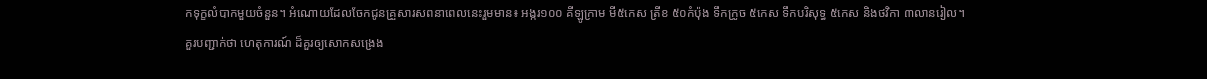កទុក្ខលំបាកមួយចំនួន។ អំណោយដែលចែកជូនគ្រួសារសពនាពេលនេះរួមមាន៖ អង្ករ១០០ គីឡូក្រាម មី៥កេស ត្រីខ ៥០កំប៉ុង ទឹកក្រូច ៥កេស ទឹកបរិសុទ្ធ ៥កេស និងថវិកា ៣លានរៀល។
គួរបញ្ជាក់ថា ហេតុការណ៍ ដ៏គួរឲ្យសោកសង្រេង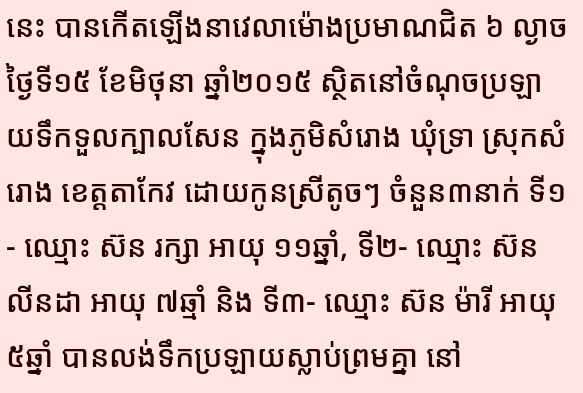នេះ បានកើតឡើងនាវេលាម៉ោងប្រមាណជិត ៦ ល្ងាច ថ្ងៃទី១៥ ខែមិថុនា ឆ្នាំ២០១៥ ស្ថិតនៅចំណុចប្រឡាយទឹកទួលក្បាលសែន ក្នុងភូមិសំរោង ឃុំទ្រា ស្រុកសំរោង ខេត្តតាកែវ ដោយកូនស្រីតូចៗ ចំនួន៣នាក់ ទី១- ឈ្មោះ ស៊ន រក្សា អាយុ ១១ឆ្នាំ, ទី២- ឈ្មោះ ស៊ន លីនដា អាយុ ៧ឆ្មាំ និង ទី៣- ឈ្មោះ ស៊ន ម៉ារី អាយុ ៥ឆ្នាំ បានលង់ទឹកប្រឡាយស្លាប់ព្រមគ្នា នៅ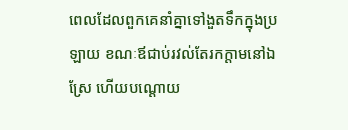ពេលដែលពួកគេនាំគ្នាទៅងួតទឹកក្នុងប្រឡាយ ខណៈឪជាប់រវល់តែរកក្តាមនៅឯស្រែ ហើយបណ្តោយ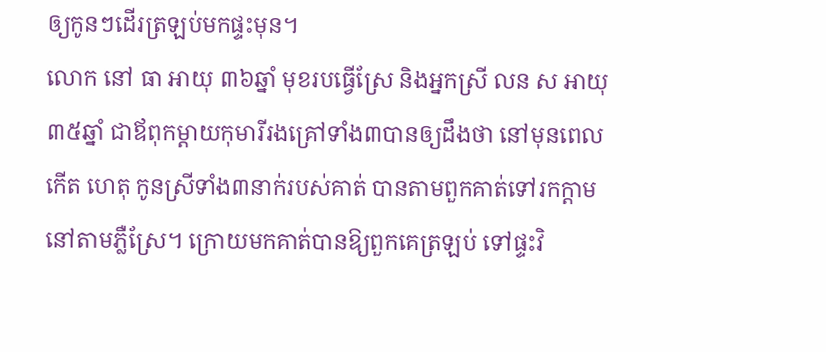ឲ្យកូនៗដើរត្រឡប់មកផ្ទះមុន។
លោក នៅ ធា អាយុ ៣៦ឆ្នាំ មុខរបធ្វើស្រែ និងអ្នកស្រី លន ស អាយុ ៣៥ឆ្នាំ ជាឪពុកម្តាយកុមារីរងគ្រៅទាំង៣បានឲ្យដឹងថា នៅមុនពេលកើត ហេតុ កូនស្រីទាំង៣នាក់របស់គាត់ បានតាមពួកគាត់ទៅរកក្ដាម នៅតាមភ្លឺស្រែ។ ក្រោយមកគាត់បានឱ្យពួកគេត្រឡប់ ទៅផ្ទះវិ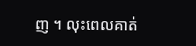ញ ។ លុះពេលគាត់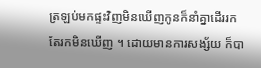ត្រឡប់មកផ្ទះវិញមិនឃើញកូនក៏នាំគ្នាដើររក តែរកមិនឃើញ ។ ដោយមានការសង្ស័យ ក៏បា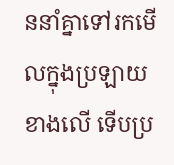ននាំគ្នាទៅរកមើលក្នុងប្រឡាយ ខាងលើ ទើបប្រ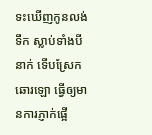ទះឃើញកូនលង់ទឹក ស្លាប់ទាំងបីនាក់ ទើបស្រែកឆោរឡោ ធ្វើឲ្យមានការភ្ញាក់ផ្អើ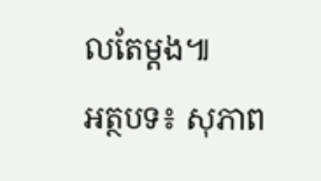លតែម្តង៕
អត្ថបទ៖ សុភាព